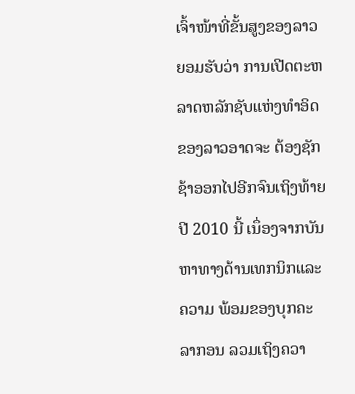ເຈົ້າໜ້າທີ່ຂັ້ນສູງຂອງລາວຍອມຮັບວ່າ ການເປີດຕະຫລາດຫລັກຊັບແຫ່ງທຳອິດຂອງລາວອາດຈະ ຕ້ອງຊັກຊ້າອອກໄປອີກຈົນເຖິງທ້າຍປີ 2010 ນີ້ ເນຶ່ອງຈາກບັນຫາທາງດ້ານເທກນິກແລະຄວາມ ພ້ອມຂອງບຸກຄະລາກອນ ລວມເຖິງຄວາ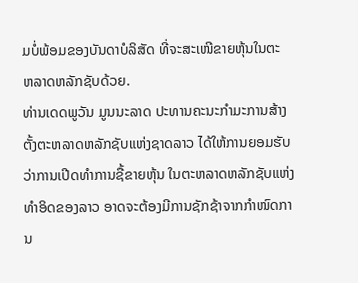ມບໍ່ພ້ອມຂອງບັນດາບໍລິສັດ ທີ່ຈະສະເໜີຂາຍຫຸ້ນໃນຕະ ຫລາດຫລັກຊັບດ້ວຍ.
ທ່ານເດດພູວັນ ມູນນະລາດ ປະທານຄະນະກຳມະການສ້າງຕັ້ງຕະຫລາດຫລັກຊັບແຫ່ງຊາດລາວ ໄດ້ໃຫ້ການຍອມຮັບວ່າການເປີດທຳການຊື້ຂາຍຫຸ້ນ ໃນຕະຫລາດຫລັກຊັບແຫ່ງທຳອິດຂອງລາວ ອາດຈະຕ້ອງມີການຊັກຊ້າຈາກກຳໜົດການ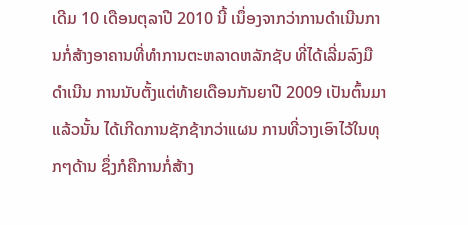ເດີມ 10 ເດືອນຕຸລາປີ 2010 ນີ້ ເນຶ່ອງຈາກວ່າການດຳເນີນການກໍ່ສ້າງອາຄານທີ່ທຳການຕະຫລາດຫລັກຊັບ ທີ່ໄດ້ເລີ່ມລົງມືດຳເນີນ ການນັບຕັ້ງແຕ່ທ້າຍເດືອນກັນຍາປີ 2009 ເປັນຕົ້ນມາແລ້ວນັ້ນ ໄດ້ເກີດການຊັກຊ້າກວ່າແຜນ ການທີ່ວາງເອົາໄວ້ໃນທຸກໆດ້ານ ຊຶ່ງກໍຄືການກໍ່ສ້າງ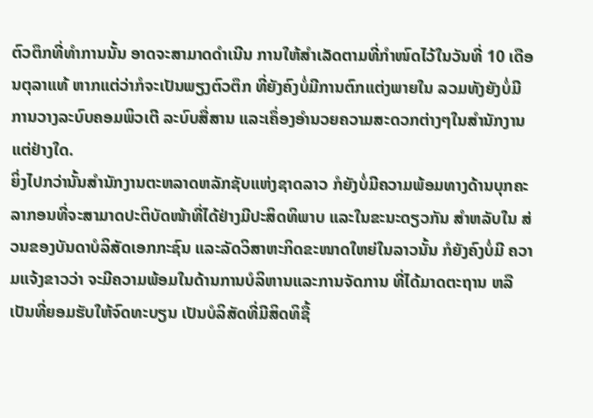ຕົວຕຶກທີ່ທຳການນັ້ນ ອາດຈະສາມາດດຳເນີນ ການໃຫ້ສຳເລັດຕາມທີ່ກຳໜົດໄວ້ໃນວັນທີ່ 10 ເດືອນຕຸລາແທ້ ຫາກແຕ່ວ່າກໍຈະເປັນພຽງຕົວຕຶກ ທີ່ຍັງຄົງບໍ່ມີການຕົກແຕ່ງພາຍໃນ ລວມທັງຍັງບໍ່ມີການວາງລະບົບຄອມພິວເຕີ ລະບົບສື່ສານ ແລະເຄຶ່ອງອຳນວຍຄວາມສະດວກຕ່າງໆໃນສຳນັກງານແຕ່ຢ່າງໃດ.
ຍິ່ງໄປກວ່ານັ້ນສຳນັກງານຕະຫລາດຫລັກຊັບແຫ່ງຊາດລາວ ກໍຍັງບໍ່ມີຄວາມພ້ອມທາງດ້ານບຸກຄະ ລາກອນທີ່ຈະສາມາດປະຕິບັດໜ້າທີ່ໄດ້ຢ່າງມີປະສິດທິພາບ ແລະໃນຂະນະດຽວກັນ ສຳຫລັບໃນ ສ່ວນຂອງບັນດາບໍລິສັດເອກກະຊົນ ແລະລັດວິສາຫະກິດຂະໜາດໃຫຍ່ໃນລາວນັ້ນ ກໍຍັງຄົງບໍ່ມີ ຄວາມແຈ້ງຂາວວ່າ ຈະມີຄວາມພ້ອມໃນດ້ານການບໍລິຫານແລະການຈັດການ ທີ່ໄດ້ມາດຕະຖານ ຫລືເປັນທີ່ຍອມຮັບໃຫ້ຈົດທະບຽນ ເປັນບໍລິສັດທີ່ມີສິດທິຊື້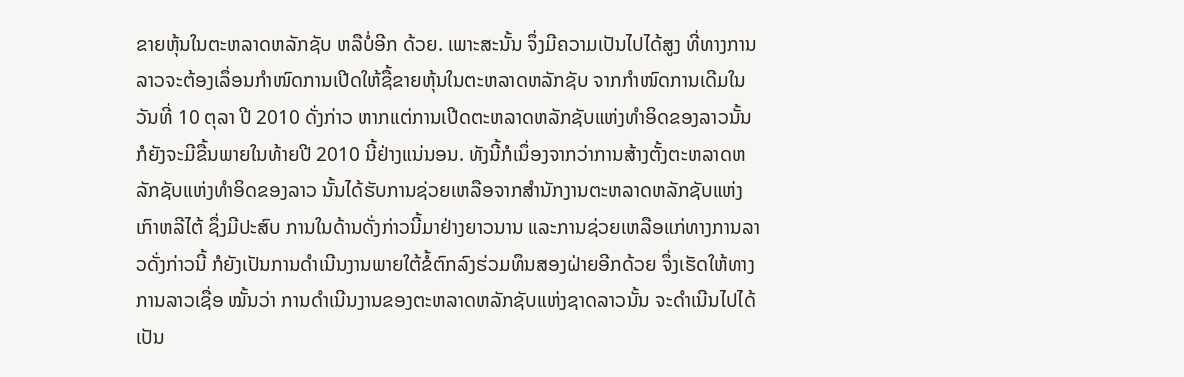ຂາຍຫຸ້ນໃນຕະຫລາດຫລັກຊັບ ຫລືບໍ່ອີກ ດ້ວຍ. ເພາະສະນັ້ນ ຈຶ່ງມີຄວາມເປັນໄປໄດ້ສູງ ທີ່ທາງການລາວຈະຕ້ອງເລຶ່ອນກຳໜົດການເປີດໃຫ້ຊື້ຂາຍຫຸ້ນໃນຕະຫລາດຫລັກຊັບ ຈາກກຳໜົດການເດີມໃນວັນທີ່ 10 ຕຸລາ ປີ 2010 ດັ່ງກ່າວ ຫາກແຕ່ການເປີດຕະຫລາດຫລັກຊັບແຫ່ງທຳອິດຂອງລາວນັ້ນ ກໍຍັງຈະມີຂື້ນພາຍໃນທ້າຍປີ 2010 ນີ້ຢ່າງແນ່ນອນ. ທັງນີ້ກໍເນຶ່ອງຈາກວ່າການສ້າງຕັ້ງຕະຫລາດຫລັກຊັບແຫ່ງທຳອິດຂອງລາວ ນັ້ນໄດ້ຮັບການຊ່ວຍເຫລືອຈາກສຳນັກງານຕະຫລາດຫລັກຊັບແຫ່ງເກົາຫລີໄຕ້ ຊຶ່ງມີປະສົບ ການໃນດ້ານດັ່ງກ່າວນີ້ມາຢ່າງຍາວນານ ແລະການຊ່ວຍເຫລືອແກ່ທາງການລາວດັ່ງກ່າວນີ້ ກໍຍັງເປັນການດຳເນີນງານພາຍໃຕ້ຂໍ້ຕົກລົງຮ່ວມທຶນສອງຝ່າຍອີກດ້ວຍ ຈຶ່ງເຮັດໃຫ້ທາງການລາວເຊື່ອ ໝັ້ນວ່າ ການດຳເນີນງານຂອງຕະຫລາດຫລັກຊັບແຫ່ງຊາດລາວນັ້ນ ຈະດຳເນີນໄປໄດ້ເປັນ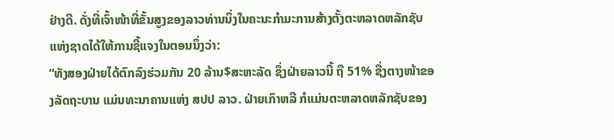ຢ່າງດີ. ດັ່ງທີ່ເຈົ້າໜ້າທີ່ຂັ້ນສູງຂອງລາວທ່ານນຶ່ງໃນຄະນະກຳມະການສ້າງຕັ້ງຕະຫລາດຫລັກຊັບແຫ່ງຊາດໄດ້ໃຫ້ການຊີ້ແຈງໃນຕອນນຶ່ງວ່າ:
“ທັງສອງຝ່າຍໄດ້ຕົກລົງຮ່ວມກັນ 20 ລ້ານ$ສະຫະລັດ ຊຶ່ງຝ່າຍລາວນີ້ ຖື 51% ຊື່ງຕາງໜ້າຂອງລັດຖະບານ ແມ່ນທະນາຄານແຫ່ງ ສປປ ລາວ. ຝ່າຍເກົາຫລີ ກໍແມ່ນຕະຫລາດຫລັກຊັບຂອງ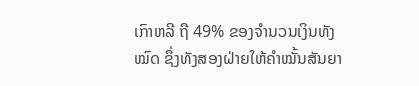ເກົາຫລີ ຖື 49% ຂອງຈຳນວນເງິນທັງໝົດ ຊຶ່ງທັງສອງຝ່າຍໃຫ້ຄຳໝັ້ນສັນຍາ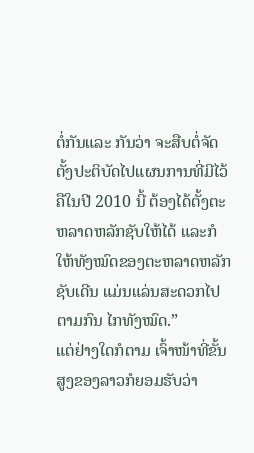ຕໍ່ກັນແລະ ກັນວ່າ ຈະສືບຕໍ່ຈັດຕັ້ງປະຕິບັດໄປແຜນການທີ່ມີໄວ້ ຄືໃນປີ 2010 ນີ້ ຕ້ອງໄດ້ຕັ້ງຕະຫລາດຫລັກຊັບໃຫ້ໄດ້ ແລະກໍໃຫ້ທັງໝົດຂອງຕະຫລາດຫລັກຊັບເດີນ ແມ່ນແລ່ນສະດວກໄປຕາມກົນ ໄກທັງໝົດ.”
ແຕ່ຢ່າງໃດກໍຕາມ ເຈົ້າໜ້າທີ່ຂັ້ນສູງຂອງລາວກໍຍອມຮັບວ່າ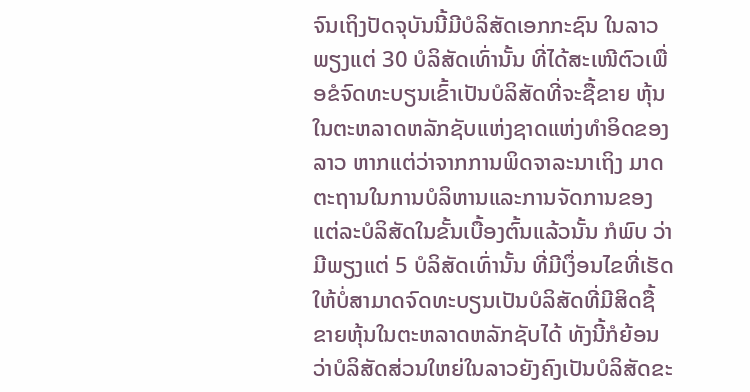ຈົນເຖິງປັດຈຸບັນນີ້ມີບໍລິສັດເອກກະຊົນ ໃນລາວພຽງແຕ່ 30 ບໍລິສັດເທົ່ານັ້ນ ທີ່ໄດ້ສະເໜີຕົວເພື່ອຂໍຈົດທະບຽນເຂົ້າເປັນບໍລິສັດທີ່ຈະຊື້ຂາຍ ຫຸ້ນໃນຕະຫລາດຫລັກຊັບແຫ່ງຊາດແຫ່ງທຳອິດຂອງລາວ ຫາກແຕ່ວ່າຈາກການພິດຈາລະນາເຖິງ ມາດຕະຖານໃນການບໍລິຫານແລະການຈັດການຂອງແຕ່ລະບໍລິສັດໃນຂັ້ນເບື້ອງຕົ້ນແລ້ວນັ້ນ ກໍພົບ ວ່າມີພຽງແຕ່ 5 ບໍລິສັດເທົ່ານັ້ນ ທີ່ມີເງຶ່ອນໄຂທີ່ເຮັດໃຫ້ບໍ່ສາມາດຈົດທະບຽນເປັນບໍລິສັດທີ່ມີສິດຊື້ ຂາຍຫຸ້ນໃນຕະຫລາດຫລັກຊັບໄດ້ ທັງນີ້ກໍຍ້ອນວ່າບໍລິສັດສ່ວນໃຫຍ່ໃນລາວຍັງຄົງເປັນບໍລິສັດຂະ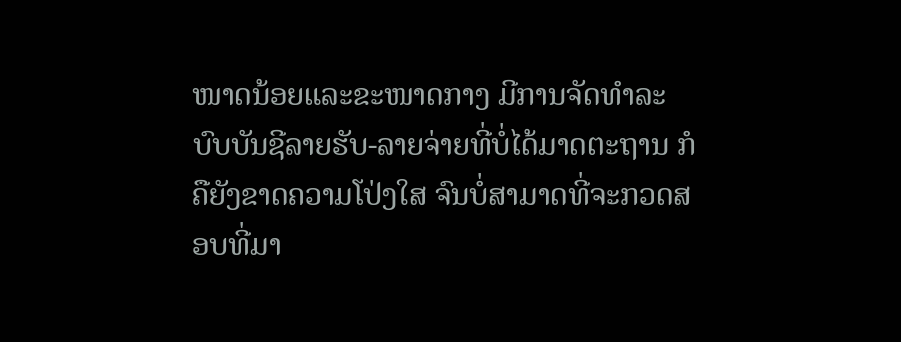ໜາດນ້ອຍແລະຂະໜາດກາງ ມີການຈັດທຳລະບົບບັນຊີລາຍຮັບ-ລາຍຈ່າຍທີ່ບໍ່ໄດ້ມາດຕະຖານ ກໍ ຄືຍັງຂາດຄວາມໂປ່ງໃສ ຈົນບໍ່ສາມາດທີ່ຈະກວດສອບທີ່ມາ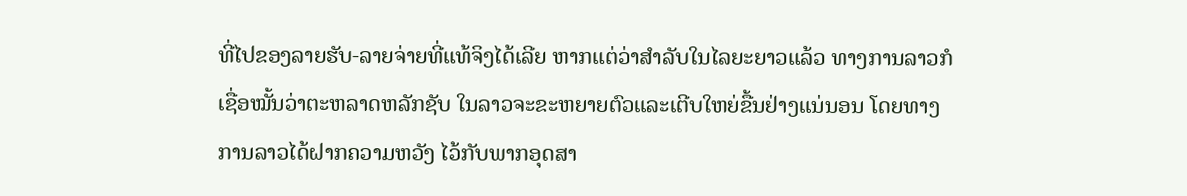ທີ່ໄປຂອງລາຍຮັບ-ລາຍຈ່າຍທີ່ແທ້ຈິງໄດ້ເລີຍ ຫາກແຕ່ວ່າສຳລັບໃນໄລຍະຍາວແລ້ວ ທາງການລາວກໍເຊື່ອໝັ້ນວ່າຕະຫລາດຫລັກຊັບ ໃນລາວຈະຂະຫຍາຍຕົວແລະເຕີບໃຫຍ່ຂື້ນຢ່າງແນ່ນອນ ໂດຍທາງການລາວໄດ້ຝາກຄວາມຫວັງ ໄວ້ກັບພາກອຸດສາ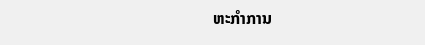ຫະກຳການ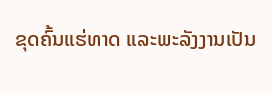ຂຸດຄົ້ນແຮ່ທາດ ແລະພະລັງງານເປັນ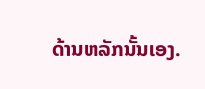ດ້ານຫລັກນັ້ນເອງ.